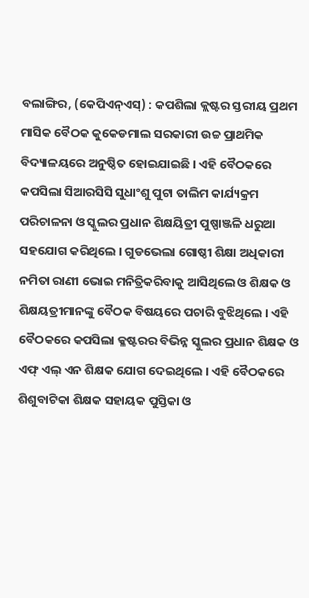ବଲାଙ୍ଗିର, (କେପିଏନ୍ଏସ୍) : କପଶିଲା କ୍ଲଷ୍ଟର ସ୍ତରୀୟ ପ୍ରଥମ ମାସିକ ବୈଠକ କୁକେଡମାଲ ସରକାରୀ ଉଚ୍ଚ ପ୍ରାଥମିକ ବିଦ୍ୟାଳୟରେ ଅନୁଷ୍ଠିତ ହୋଇଯାଇଛି । ଏହି ବୈଠକରେ କପସିଲା ସିଆରସିସି ସୁଧାଂଶୁ ପୁଟା ତାଲିମ କାର୍ଯ୍ୟକ୍ରମ ପରିଚାଳନା ଓ ସ୍କୁଲର ପ୍ରଧାନ ଶିକ୍ଷୟିତ୍ରୀ ପୁଷ୍ପାଞ୍ଜଳି ଧରୁଆ ସହଯୋଗ କରିଥିଲେ । ଗୁଡଭେଲା ଗୋଷ୍ଠୀ ଶିକ୍ଷା ଅଧିକାରୀ ନମିତା ରାଣୀ ଭୋଇ ମନିତ୍ରିକରିବାକୁ ଆସିଥିଲେ ଓ ଶିକ୍ଷକ ଓ ଶିକ୍ଷୟତ୍ରୀମାନଙ୍କୁ ବୈଠକ ବିଷୟରେ ପଚାରି ବୁଝିଥିଲେ । ଏହି ବୈଠକରେ କପସିଲା କ୍ଳଷ୍ଟରର ବିଭିନ୍ନ ସ୍କୁଲର ପ୍ରଧାନ ଶିକ୍ଷକ ଓ ଏଫ୍ ଏଲ୍ ଏନ ଶିକ୍ଷକ ଯୋଗ ଦେଇଥିଲେ । ଏହି ବୈଠକରେ ଶିଶୁବାଟିକା ଶିକ୍ଷକ ସହାୟକ ପୁସ୍ତିକା ଓ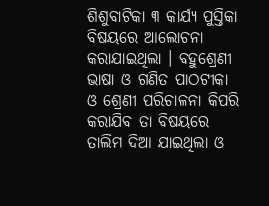ଶିଶୁବାଟିକା ୩ କାର୍ଯ୍ୟ ପୁସ୍ତିକା ବିଷୟରେ ଆଲୋଚନା କରାଯାଇଥିଲା । ବହୁଶ୍ରେଣୀ ଭାଷା ଓ ଗଣିତ ପାଠଟୀକା ଓ ଶ୍ରେଣୀ ପରିଚାଳନା କିପରି କରାଯିବ ତା ବିଷୟରେ ତାଲିମ ଦିଆ ଯାଇଥିଲା ଓ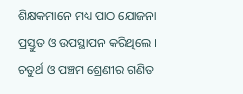ଶିକ୍ଷକମାନେ ମଧ୍ୟ ପାଠ ଯୋଜନା ପ୍ରସ୍ତୁତ ଓ ଉପସ୍ଥାପନ କରିଥିଲେ । ଚତୁର୍ଥ ଓ ପଞ୍ଚମ ଶ୍ରେଣୀର ଗଣିତ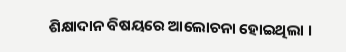ଶିକ୍ଷାଦାନ ବିଷୟରେ ଆଲୋଚନା ହୋଇଥିଲା ।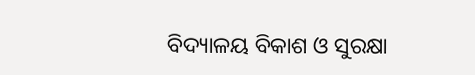ବିଦ୍ୟାଳୟ ବିକାଶ ଓ ସୁରକ୍ଷା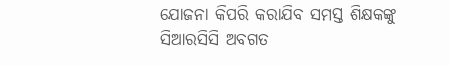ଯୋଜନା କିପରି କରାଯିବ ସମସ୍ତ ଶିକ୍ଷକଙ୍କୁ ସିଆରସିସି ଅବଗତ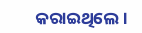କରାଇଥିଲେ ।